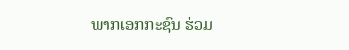ພາກເອກກະຊົນ ຮ່ວມ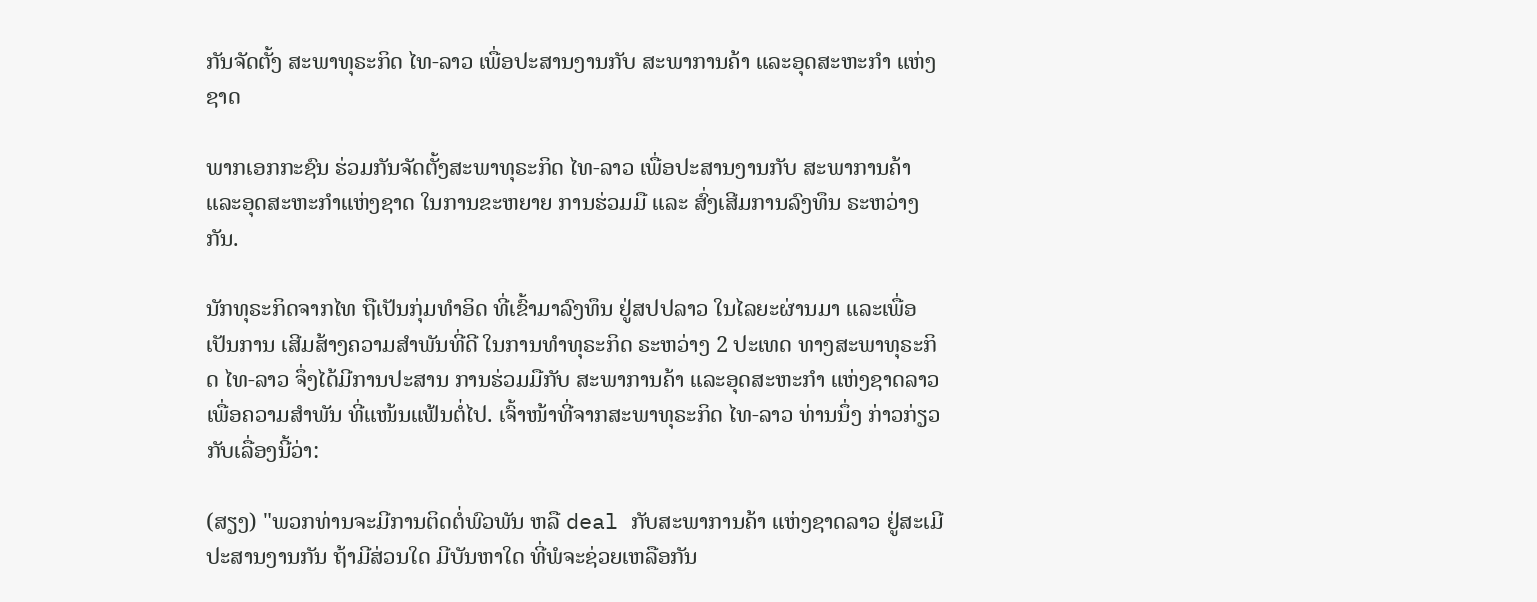ກັນຈັດຕັ້ງ ສະພາທຸຣະກິດ ໄທ-ລາວ ເພື່ອປະສານງານກັບ ສະພາການຄ້າ ແລະອຸດສະຫະກໍາ ແຫ່ງຊາດ

ພາກເອກກະຊົນ ຮ່ວມກັນຈັດຕັ້ງສະພາທຸຣະກິດ ໄທ-ລາວ ເພື່ອປະສານງານກັບ ສະພາການຄ້າ ແລະອຸດສະຫະກໍາແຫ່ງຊາດ ໃນການຂະຫຍາຍ ການຮ່ວມມື ແລະ ສົ່ງເສີມການລົງທຶນ ຣະຫວ່າງກັນ.

ນັກທຸຣະກິດຈາກໄທ ຖືເປັນກຸ່ມທໍາອິດ ທີ່ເຂົ້າມາລົງທຶນ ຢູ່ສປປລາວ ໃນໄລຍະຜ່ານມາ ແລະເພື່ອເປັນການ ເສີມສ້າງຄວາມສໍາພັນທີ່ດີ ໃນການທໍາທຸຣະກິດ ຣະຫວ່າງ 2 ປະເທດ ທາງສະພາທຸຣະກິດ ໄທ-ລາວ ຈຶ່ງໄດ້ມີການປະສານ ການຮ່ວມມືກັບ ສະພາການຄ້າ ແລະອຸດສະຫະກໍາ ແຫ່ງຊາດລາວ ເພື່ອຄວາມສໍາພັນ ທີ່ແໜ້ນແຟ້ນຕໍ່ໄປ. ເຈົ້າໜ້າທີ່ຈາກສະພາທຸຣະກິດ ໄທ-ລາວ ທ່ານນຶ່ງ ກ່າວກ່ຽວກັບເລື່ອງນີ້ວ່າ:

(ສຽງ) "ພວກທ່ານຈະມີການຕິດຕໍ່ພົວພັນ ຫລື deal ກັບສະພາການຄ້າ ແຫ່ງຊາດລາວ ຢູ່ສະເມີ ປະສານງານກັນ ຖ້າມີສ່ວນໃດ ມີບັນຫາໃດ ທີ່ພໍຈະຊ່ວຍເຫລືອກັນ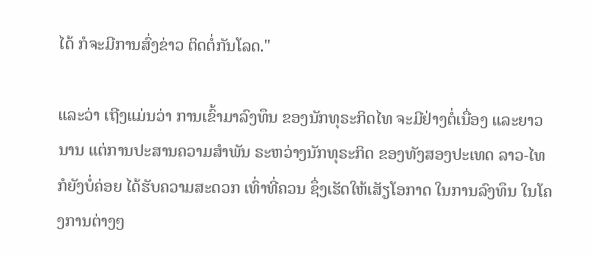ໄດ້ ກໍຈະມີການສົ່ງຂ່າວ ຕິດຕໍ່ກັນໂລດ."

ແລະວ່າ ເຖີງແມ່ນວ່າ ການເຂົ້າມາລົງທຶນ ຂອງນັກທຸຣະກິດໄທ ຈະມີຢ່າງຕໍ່ເນື່ອງ ແລະຍາວນານ ແຕ່ການປະສານຄວາມສໍາພັນ ຣະຫວ່າງນັກທຸຣະກິດ ຂອງທັງສອງປະເທດ ລາວ-ໄທ ກໍຍັງບໍ່ຄ່ອຍ ໄດ້ຮັບຄວາມສະດວກ ເທົ່າທີ່ຄວນ ຊຶ່ງເຮັດໃຫ້ເສັຽໂອກາດ ໃນການລົງທຶນ ໃນໂຄງການຕ່າງໆ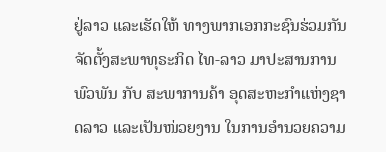ຢູ່ລາວ ແລະເຮັດໃຫ້ ທາງພາກເອກກະຊົນຮ່ວມກັນ ຈັດຕັ້ງສະພາທຸຣະກິດ ໄທ-ລາວ ມາປະສານການພົວພັນ ກັບ ສະພາການຄ້າ ອຸດສະຫະກໍາແຫ່ງຊາດລາວ ແລະເປັນໜ່ວຍງານ ໃນການອໍານວຍຄວາມ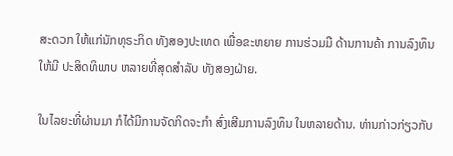ສະດວກ ໃຫ້ແກ່ນັກທຸຣະກິດ ທັງສອງປະເທດ ເພື່ອຂະຫຍາຍ ການຮ່ວມມື ດ້ານການຄ້າ ການລົງທຶນ ໃຫ້ມີ ປະສິດທິພາບ ຫລາຍທີ່ສຸດສໍາລັບ ທັງສອງຝ່າຍ.

ໃນໄລຍະທີ່ຜ່ານມາ ກໍໄດ້ມີການຈັດກິດຈະກໍາ ສົ່ງເສີມການລົງທຶນ ໃນຫລາຍດ້ານ. ທ່ານກ່າວກ່ຽວກັບ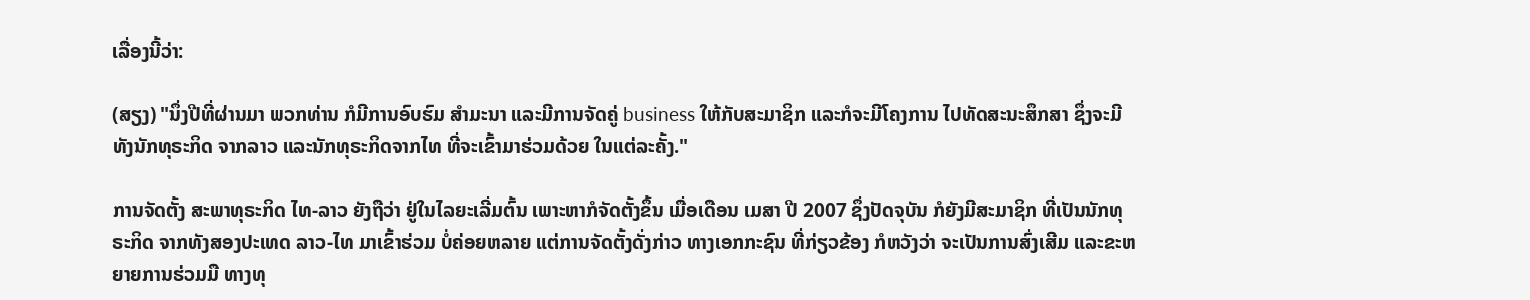ເລື່ອງນີ້ວ່າ:

(ສຽງ) "ນຶ່ງປີທີ່ຜ່ານມາ ພວກທ່ານ ກໍມີການອົບຮົມ ສໍາມະນາ ແລະມີການຈັດຄູ່ business ໃຫ້ກັບສະມາຊິກ ແລະກໍຈະມີໂຄງການ ໄປທັດສະນະສຶກສາ ຊຶ່ງຈະມີທັງນັກທຸຣະກິດ ຈາກລາວ ແລະນັກທຸຣະກິດຈາກໄທ ທີ່ຈະເຂົ້າມາຮ່ວມດ້ວຍ ໃນແຕ່ລະຄັ້ງ."

ການຈັດຕັ້ງ ສະພາທຸຣະກິດ ໄທ-ລາວ ຍັງຖືວ່າ ຢູ່ໃນໄລຍະເລີ່ມຕົ້ນ ເພາະຫາກໍຈັດຕັ້ງຂຶ້ນ ເມື່ອເດືອນ ເມສາ ປີ 2007 ຊຶ່ງປັດຈຸບັນ ກໍຍັງມີສະມາຊິກ ທີ່ເປັນນັກທຸຣະກິດ ຈາກທັງສອງປະເທດ ລາວ-ໄທ ມາເຂົ້າຮ່ວມ ບໍ່ຄ່ອຍຫລາຍ ແຕ່ການຈັດຕັ້ງດັ່ງກ່າວ ທາງເອກກະຊົນ ທີ່ກ່ຽວຂ້ອງ ກໍຫວັງວ່າ ຈະເປັນການສົ່ງເສີມ ແລະຂະຫຍາຍການຮ່ວມມື ທາງທຸ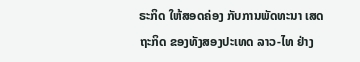ຣະກິດ ໃຫ້ສອດຄ່ອງ ກັບການພັດທະນາ ເສດຖະກິດ ຂອງທັງສອງປະເທດ ລາວ-ໄທ ຢ່າງ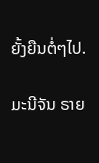ຍັ້ງຍືນຕໍ່ໆໄປ.

ມະນີຈັນ ຣາຍ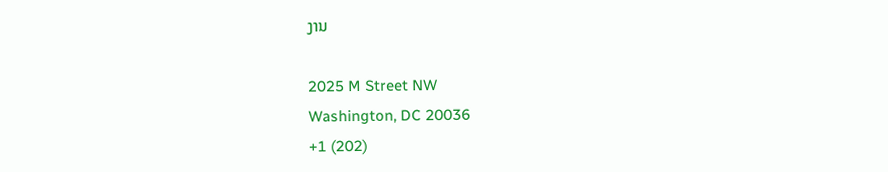ງານ

2025 M Street NW
Washington, DC 20036
+1 (202)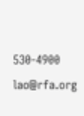530-4900
lao@rfa.org